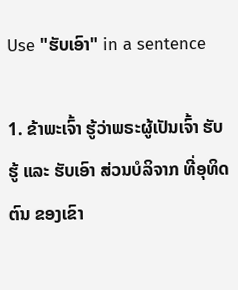Use "ຮັບເອົາ" in a sentence

1. ຂ້າພະເຈົ້າ ຮູ້ວ່າພຣະຜູ້ເປັນເຈົ້າ ຮັບຮູ້ ແລະ ຮັບເອົາ ສ່ວນບໍລິຈາກ ທີ່ອຸທິດຕົນ ຂອງເຂົາ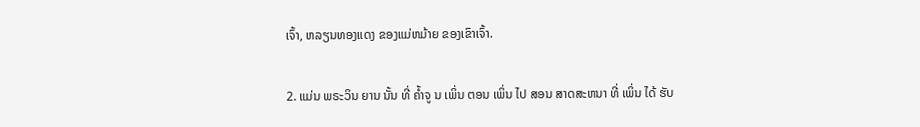ເຈົ້າ, ຫລຽນທອງແດງ ຂອງແມ່ຫມ້າຍ ຂອງເຂົາເຈົ້າ.

2. ແມ່ນ ພຣະວິນ ຍານ ນັ້ນ ທີ່ ຄ້ຳຈູ ນ ເພິ່ນ ຕອນ ເພິ່ນ ໄປ ສອນ ສາດສະຫນາ ທີ່ ເພິ່ນ ໄດ້ ຮັບ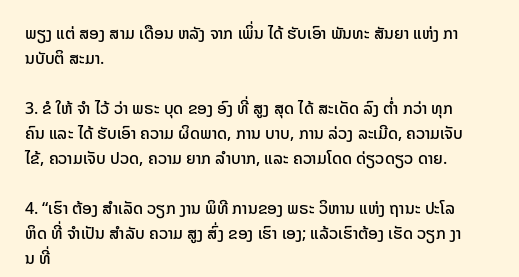ພຽງ ແຕ່ ສອງ ສາມ ເດືອນ ຫລັງ ຈາກ ເພິ່ນ ໄດ້ ຮັບເອົາ ພັນທະ ສັນຍາ ແຫ່ງ ການບັບຕິ ສະມາ.

3. ຂໍ ໃຫ້ ຈໍາ ໄວ້ ວ່າ ພຣະ ບຸດ ຂອງ ອົງ ທີ່ ສູງ ສຸດ ໄດ້ ສະເດັດ ລົງ ຕ່ຳ ກວ່າ ທຸກ ຄົນ ແລະ ໄດ້ ຮັບເອົາ ຄວາມ ຜິດພາດ, ການ ບາບ, ການ ລ່ວງ ລະເມີດ, ຄວາມເຈັບ ໄຂ້, ຄວາມເຈັບ ປວດ, ຄວາມ ຍາກ ລໍາບາກ, ແລະ ຄວາມໂດດ ດ່ຽວດຽວ ດາຍ.

4. “ເຮົາ ຕ້ອງ ສໍາເລັດ ວຽກ ງານ ພິທີ ການຂອງ ພຣະ ວິຫານ ແຫ່ງ ຖານະ ປະໂລຫິດ ທີ່ ຈໍາເປັນ ສໍາລັບ ຄວາມ ສູງ ສົ່ງ ຂອງ ເຮົາ ເອງ; ແລ້ວເຮົາຕ້ອງ ເຮັດ ວຽກ ງານ ທີ່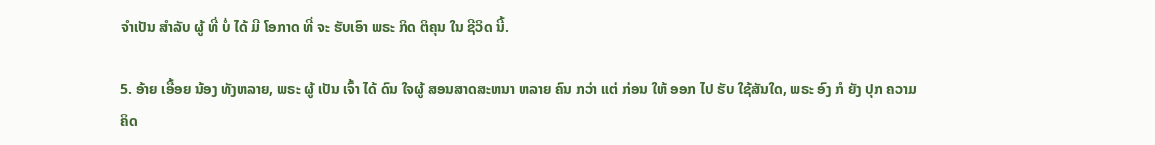ຈໍາເປັນ ສໍາລັບ ຜູ້ ທີ່ ບໍ່ ໄດ້ ມີ ໂອກາດ ທີ່ ຈະ ຮັບເອົາ ພຣະ ກິດ ຕິຄຸນ ໃນ ຊີວິດ ນີ້.

5. ອ້າຍ ເອື້ອຍ ນ້ອງ ທັງຫລາຍ, ພຣະ ຜູ້ ເປັນ ເຈົ້າ ໄດ້ ດົນ ໃຈຜູ້ ສອນສາດສະຫນາ ຫລາຍ ຄົນ ກວ່າ ແຕ່ ກ່ອນ ໃຫ້ ອອກ ໄປ ຮັບ ໃຊ້ສັນໃດ, ພຣະ ອົງ ກໍ ຍັງ ປຸກ ຄວາມ ຄິດ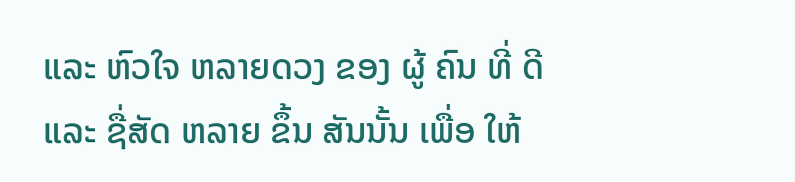ແລະ ຫົວໃຈ ຫລາຍດວງ ຂອງ ຜູ້ ຄົນ ທີ່ ດີ ແລະ ຊື່ສັດ ຫລາຍ ຂຶ້ນ ສັນນັ້ນ ເພື່ອ ໃຫ້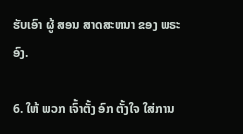ຮັບເອົາ ຜູ້ ສອນ ສາດສະຫນາ ຂອງ ພຣະ ອົງ.

6. ໃຫ້ ພວກ ເຈົ້າຕັ້ງ ອົກ ຕັ້ງໃຈ ໃສ່ການ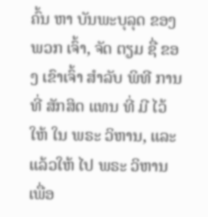ຄົ້ນ ຫາ ບັນພະບຸລຸດ ຂອງ ພວກ ເຈົ້າ, ຈັດ ຕຽມ ຊື່ ຂອງ ເຂົາເຈົ້າ ສໍາລັບ ພິທີ ການ ທີ່ ສັກສິດ ແທນ ທີ່ ມີ ໄວ້ ໃຫ້ ໃນ ພຣະ ວິຫານ, ແລະ ແລ້ວໃຫ້ ໄປ ພຣະ ວິຫານ ເພື່ອ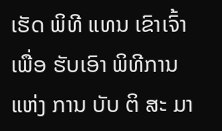ເຮັດ ພິທີ ແທນ ເຂົາເຈົ້າ ເພື່ອ ຮັບເອົາ ພິທີການ ແຫ່ງ ການ ບັບ ຕິ ສະ ມາ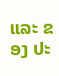ແລະ ຂອງ ປະ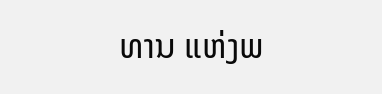ທານ ແຫ່ງພ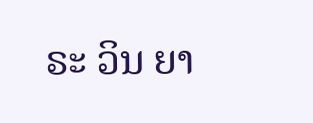ຣະ ວິນ ຍາ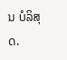ນ ບໍລິສຸດ.